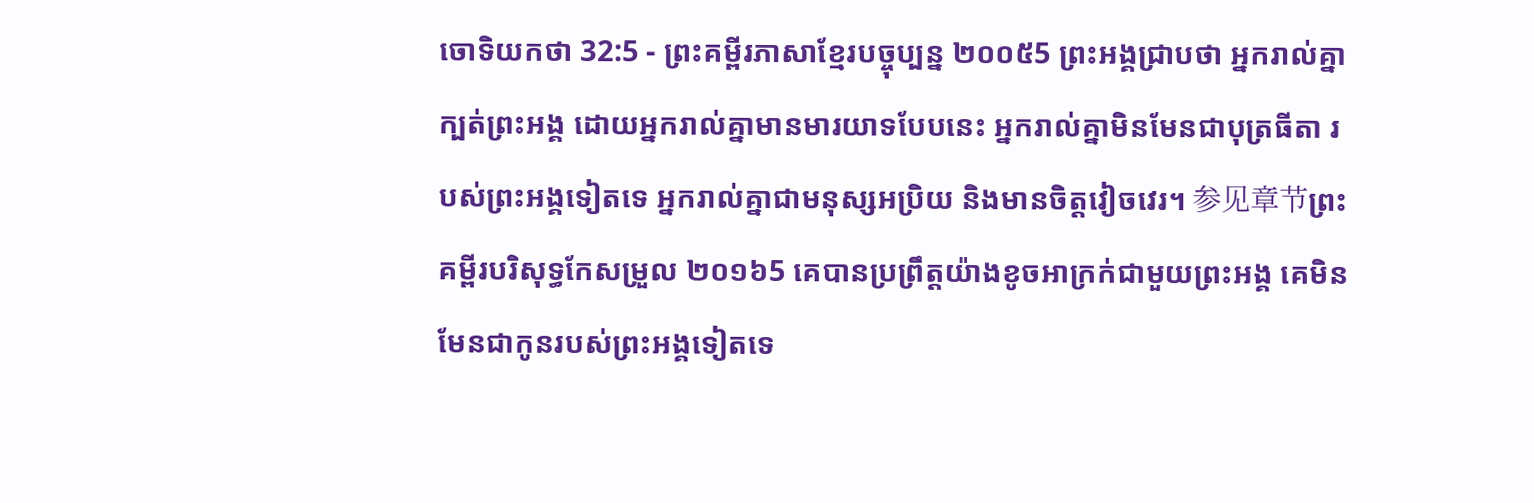ចោទិយកថា 32:5 - ព្រះគម្ពីរភាសាខ្មែរបច្ចុប្បន្ន ២០០៥5 ព្រះអង្គជ្រាបថា អ្នករាល់គ្នាក្បត់ព្រះអង្គ ដោយអ្នករាល់គ្នាមានមារយាទបែបនេះ អ្នករាល់គ្នាមិនមែនជាបុត្រធីតា របស់ព្រះអង្គទៀតទេ អ្នករាល់គ្នាជាមនុស្សអប្រិយ និងមានចិត្តវៀចវេរ។ 参见章节ព្រះគម្ពីរបរិសុទ្ធកែសម្រួល ២០១៦5 គេបានប្រព្រឹត្តយ៉ាងខូចអាក្រក់ជាមួយព្រះអង្គ គេមិនមែនជាកូនរបស់ព្រះអង្គទៀតទេ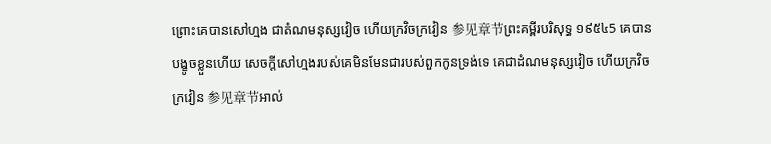ព្រោះគេបានសៅហ្មង ជាតំណមនុស្សវៀច ហើយក្រវិចក្រវៀន 参见章节ព្រះគម្ពីរបរិសុទ្ធ ១៩៥៤5 គេបានបង្ខូចខ្លួនហើយ សេចក្ដីសៅហ្មងរបស់គេមិនមែនជារបស់ពួកកូនទ្រង់ទេ គេជាដំណមនុស្សវៀច ហើយក្រវិចក្រវៀន 参见章节អាល់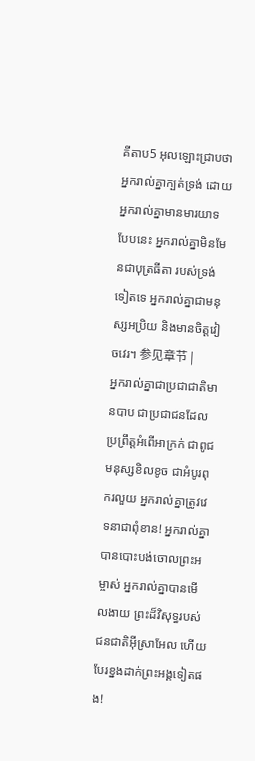គីតាប5 អុលឡោះជ្រាបថា អ្នករាល់គ្នាក្បត់ទ្រង់ ដោយអ្នករាល់គ្នាមានមារយាទបែបនេះ អ្នករាល់គ្នាមិនមែនជាបុត្រធីតា របស់ទ្រង់ទៀតទេ អ្នករាល់គ្នាជាមនុស្សអប្រិយ និងមានចិត្តវៀចវេរ។ 参见章节 |
អ្នករាល់គ្នាជាប្រជាជាតិមានបាប ជាប្រជាជនដែលប្រព្រឹត្តអំពើអាក្រក់ ជាពូជមនុស្សខិលខូច ជាអំបូរពុករលួយ អ្នករាល់គ្នាត្រូវវេទនាជាពុំខាន! អ្នករាល់គ្នាបានបោះបង់ចោលព្រះអម្ចាស់ អ្នករាល់គ្នាបានមើលងាយ ព្រះដ៏វិសុទ្ធរបស់ជនជាតិអ៊ីស្រាអែល ហើយបែរខ្នងដាក់ព្រះអង្គទៀតផង!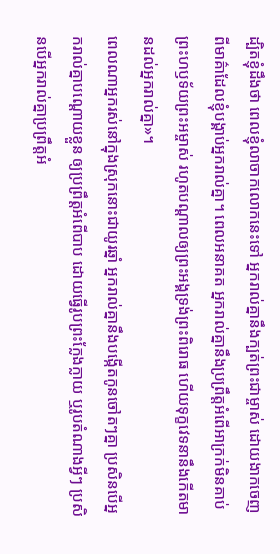ដ្បិតខ្ញុំដឹងថា ពេលខ្ញុំលាចាកលោកនេះទៅ អ្នករាល់គ្នានឹងក្បត់ព្រះជាម្ចាស់ ដោយងាកចេញពីមាគ៌ាដែលខ្ញុំបង្គាប់អ្នករាល់គ្នា។ ពេលអនាគត អ្នករាល់គ្នានឹងប្រព្រឹត្តអំពើអាក្រក់មិនគាប់ព្រះហឫទ័យព្រះអម្ចាស់ រហូតបណ្ដាលឲ្យព្រះអង្គទ្រង់ព្រះពិរោធ ហើយទុក្ខវេទនានឹងកើតមានដល់អ្នករាល់គ្នា»។
ពេលណាអ្នករស់នៅក្នុងស្រុកនោះជាយូរឆ្នាំ អ្នករាល់គ្នានឹងបង្កើតកូនចៅតៗគ្នា ប្រសិនបើអ្នករាល់គ្នាបណ្ដោយខ្លួន ឲ្យប្រព្រឹត្តអំពើបាប ដោយធ្វើរូបព្រះក្លែងក្លាយ ឬរូបតំណាងអ្វីៗ ប្រសិនបើអ្នករាល់គ្នាប្រព្រឹត្តអំ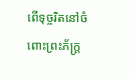ពើទុច្ចរិតនៅចំពោះព្រះភ័ក្ត្រ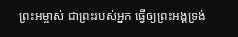ព្រះអម្ចាស់ ជាព្រះរបស់អ្នក ធ្វើឲ្យព្រះអង្គទ្រង់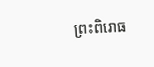ព្រះពិរោធ